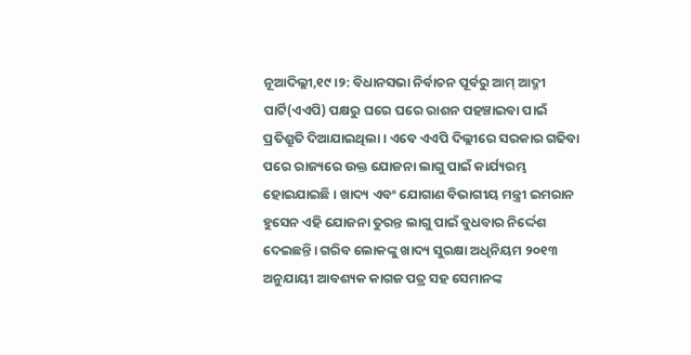ନୂଆଦିଲ୍ଲୀ,୧୯।୨: ବିଧାନସଭା ନିର୍ବାଚନ ପୂର୍ବରୁ ଆମ୍ ଆଦ୍ମୀ ପାର୍ଟି(ଏଏପି) ପକ୍ଷରୁ ଘରେ ଘରେ ରାଶନ ପହଞ୍ଚାଇବା ପାଇଁ ପ୍ରତିଶ୍ରୁତି ଦିଆଯାଇଥିଲା। ଏବେ ଏଏପି ଦିଲ୍ଲୀରେ ସରକାର ଗଢିବା ପରେ ରାଜ୍ୟରେ ଉକ୍ତ ଯୋଜନା ଲାଗୁ ପାଇଁ କାର୍ଯ୍ୟରମ୍ଭ ହୋଇଯାଇଛି। ଖାଦ୍ୟ ଏବଂ ଯୋଗାଣ ବିଭାଗୀୟ ମନ୍ତ୍ରୀ ଇମରାନ ହୁସେନ ଏହି ଯୋଜନା ତୁରନ୍ତ ଲାଗୁ ପାଇଁ ବୁଧବାର ନିର୍ଦ୍ଦେଶ ଦେଇଛନ୍ତି। ଗରିବ ଲୋକଙ୍କୁ ଖାଦ୍ୟ ସୁରକ୍ଷା ଅଧିନିୟମ ୨୦୧୩ ଅନୁଯାୟୀ ଆବଶ୍ୟକ କାଗଜ ପତ୍ର ସହ ସେମାନଙ୍କ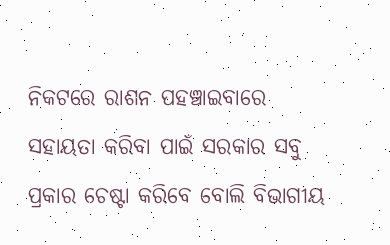ନିକଟରେ ରାଶନ ପହଞ୍ଚାଇବାରେ ସହାୟତା କରିବା ପାଇଁ ସରକାର ସବୁ ପ୍ରକାର ଚେଷ୍ଟା କରିବେ ବୋଲି ବିଭାଗୀୟ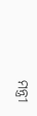ମନ୍ତ୍ରୀ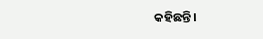କହିଛନ୍ତି।